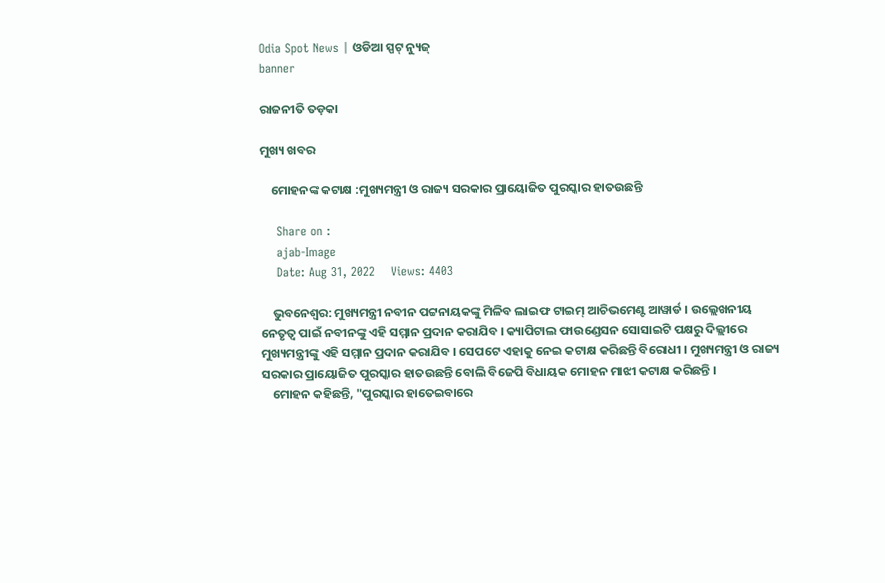Odia Spot News | ଓଡିଆ ସ୍ପଟ୍ ନ୍ୟୁଜ୍
banner

ରାଜନୀତି ତଡ଼କା

ମୁଖ୍ୟ ଖବର

    ମୋହନଙ୍କ କଟାକ୍ଷ :ମୁଖ୍ୟମନ୍ତ୍ରୀ ଓ ରାଜ୍ୟ ସରକାର ପ୍ରାୟୋଜିତ ପୁରସ୍କାର ହାତଉଛନ୍ତି

    Share on :
    ajab-Image
    Date: Aug 31, 2022    Views: 4403

    ଭୁବନେଶ୍ବର: ମୁଖ୍ୟମନ୍ତ୍ରୀ ନବୀନ ପଟ୍ଟନାୟକଙ୍କୁ ମିଳିବ ଲାଇଫ ଟାଇମ୍ ଆଚିଭମେଣ୍ଟ ଆୱାର୍ଡ । ଉଲ୍ଲେଖନୀୟ ନେତୃତ୍ବ ପାଇଁ ନବୀନଙ୍କୁ ଏହି ସମ୍ମାନ ପ୍ରଦାନ କରାଯିବ । କ୍ୟାପିଟାଲ ଫାଉଣ୍ଡେସନ ସୋସାଇଟି ପକ୍ଷରୁ ଦିଲ୍ଲୀରେ ମୁଖ୍ୟମନ୍ତ୍ରୀଙ୍କୁ ଏହି ସମ୍ମାନ ପ୍ରଦାନ କରାଯିବ । ସେପଟେ ଏହାକୁ ନେଇ କଟାକ୍ଷ କରିଛନ୍ତି ବିରୋଧୀ । ମୁଖ୍ୟମନ୍ତ୍ରୀ ଓ ରାଜ୍ୟ ସରକାର ପ୍ରାୟୋଜିତ ପୁରସ୍କାର ହାତଉଛନ୍ତି ବୋଲି ବିଜେପି ବିଧାୟକ ମୋହନ ମାଝୀ କଟାକ୍ଷ କରିଛନ୍ତି ।
    ମୋହନ କହିଛନ୍ତି, "ପୁରସ୍କାର ହାତେଇବାରେ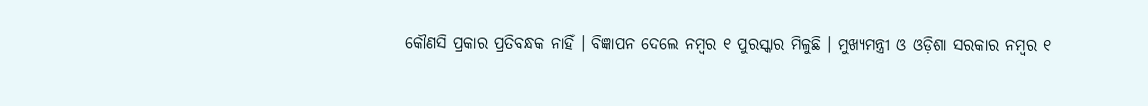କୌଣସି ପ୍ରକାର ପ୍ରତିବନ୍ଧକ ନାହିଁ । ବିଜ୍ଞାପନ ଦେଲେ ନମ୍ବର ୧ ପୁରସ୍କାର ମିଳୁଛି । ମୁଖ୍ୟମନ୍ତ୍ରୀ ଓ ଓଡ଼ିଶା ସରକାର ନମ୍ବର ୧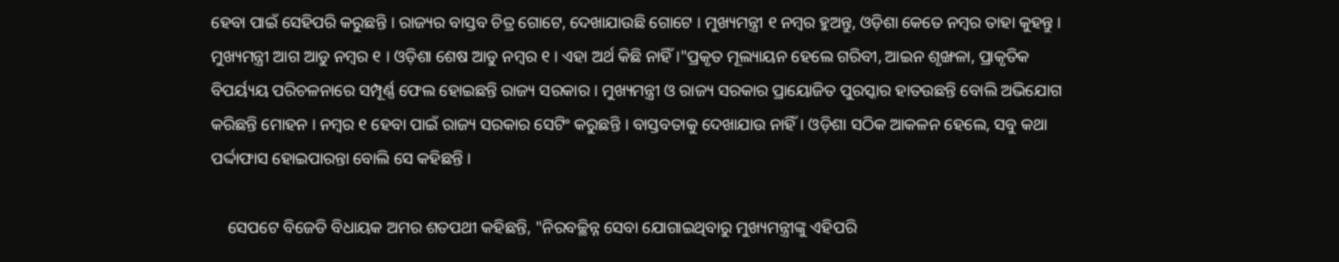ହେବା ପାଇଁ ସେହିପରି କରୁଛନ୍ତି । ରାଜ୍ୟର ବାସ୍ତବ ଚିତ୍ର ଗୋଟେ, ଦେଖାଯାଉଛି ଗୋଟେ । ମୁଖ୍ୟମନ୍ତ୍ରୀ ୧ ନମ୍ବର ହୁଅନ୍ତୁ, ଓଡ଼ିଶା କେତେ ନମ୍ବର ତାହା କୁହନ୍ତୁ । ମୁଖ୍ୟମନ୍ତ୍ରୀ ଆଗ ଆଡୁ ନମ୍ବର ୧ । ଓଡ଼ିଶା ଶେଷ ଆଡୁ ନମ୍ବର ୧ । ଏହା ଅର୍ଥ କିଛି ନାହିଁ ।"ପ୍ରକୃତ ମୂଲ୍ୟାୟନ ହେଲେ ଗରିବୀ, ଆଇନ ଶୃଙ୍ଖଳା, ପ୍ରାକୃତିକ ବିପର୍ୟ୍ୟୟ ପରିଚଳନାରେ ସମ୍ପୂର୍ଣ୍ଣ ଫେଲ ହୋଇଛନ୍ତି ରାଜ୍ୟ ସରକାର । ମୁଖ୍ୟମନ୍ତ୍ରୀ ଓ ରାଜ୍ୟ ସରକାର ପ୍ରାୟୋଜିତ ପୁରସ୍କାର ହାତଉଛନ୍ତି ବୋଲି ଅଭିଯୋଗ କରିଛନ୍ତି ମୋହନ । ନମ୍ବର ୧ ହେବା ପାଇଁ ରାଜ୍ୟ ସରକାର ସେଟିଂ କରୁଛନ୍ତି । ବାସ୍ତବତାକୁ ଦେଖାଯାଉ ନାହିଁ । ଓଡ଼ିଶା ସଠିକ ଆକଳନ ହେଲେ, ସବୁ କଥା ପର୍ଦ୍ଦାଫାସ ହୋଇପାରନ୍ତା ବୋଲି ସେ କହିଛନ୍ତି ।

    ସେପଟେ ବିଜେଡି ବିଧାୟକ ଅମର ଶତପଥୀ କହିଛନ୍ତି, "ନିରବଚ୍ଛିନ୍ନ ସେବା ଯୋଗାଇଥିବାରୁ ମୁଖ୍ୟମନ୍ତ୍ରୀଙ୍କୁ ଏହିପରି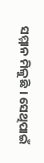ସମ୍ମାନ ମିଳୁଛି । ସେଥିପାଇଁ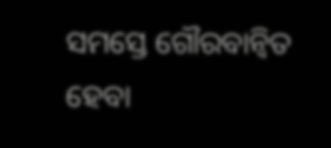ସମସ୍ତେ ଗୌରବାନ୍ବିତ ହେବା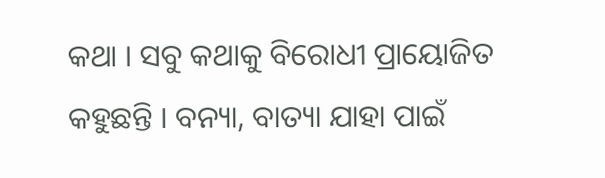କଥା । ସବୁ କଥାକୁ ବିରୋଧୀ ପ୍ରାୟୋଜିତ କହୁଛନ୍ତି । ବନ୍ୟା, ବାତ୍ୟା ଯାହା ପାଇଁ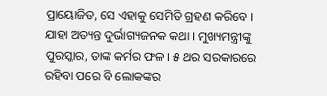ପ୍ରାୟୋଜିତ, ସେ ଏହାକୁ ସେମିତି ଗ୍ରହଣ କରିବେ । ଯାହା ଅତ୍ୟନ୍ତ ଦୁର୍ଭାଗ୍ୟଜନକ କଥା । ମୁଖ୍ୟମନ୍ତ୍ରୀଙ୍କୁ ପୁରସ୍କାର, ତାଙ୍କ କର୍ମର ଫଳ । ୫ ଥର ସରକାରରେ ରହିବା ପରେ ବି ଲୋକଙ୍କର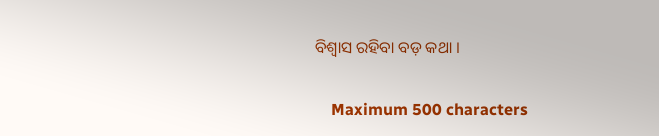ବିଶ୍ବାସ ରହିବା ବଡ଼ କଥା ।

    Maximum 500 characters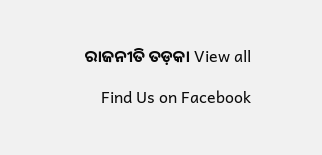ରାଜନୀତି ତଡ଼କା View all

    Find Us on Facebook